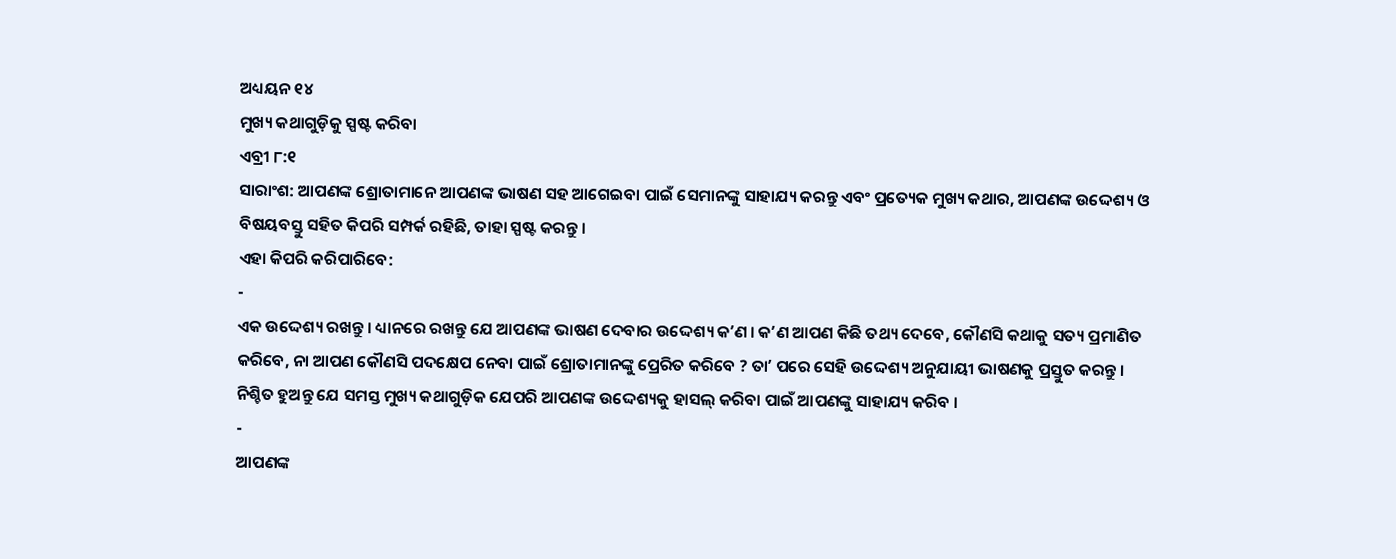ଅଧ୍ୟୟନ ୧୪
ମୁଖ୍ୟ କଥାଗୁଡ଼ିକୁ ସ୍ପଷ୍ଟ କରିବା
ଏବ୍ରୀ ୮:୧
ସାରାଂଶ: ଆପଣଙ୍କ ଶ୍ରୋତାମାନେ ଆପଣଙ୍କ ଭାଷଣ ସହ ଆଗେଇବା ପାଇଁ ସେମାନଙ୍କୁ ସାହାଯ୍ୟ କରନ୍ତୁ ଏବଂ ପ୍ରତ୍ୟେକ ମୁଖ୍ୟ କଥାର, ଆପଣଙ୍କ ଉଦ୍ଦେଶ୍ୟ ଓ ବିଷୟବସ୍ତୁ ସହିତ କିପରି ସମ୍ପର୍କ ରହିଛି, ତାହା ସ୍ପଷ୍ଟ କରନ୍ତୁ ।
ଏହା କିପରି କରିପାରିବେ:
-
ଏକ ଉଦ୍ଦେଶ୍ୟ ରଖନ୍ତୁ । ଧ୍ୟାନରେ ରଖନ୍ତୁ ଯେ ଆପଣଙ୍କ ଭାଷଣ ଦେବାର ଉଦ୍ଦେଶ୍ୟ କʼଣ । କʼଣ ଆପଣ କିଛି ତଥ୍ୟ ଦେବେ, କୌଣସି କଥାକୁ ସତ୍ୟ ପ୍ରମାଣିତ କରିବେ, ନା ଆପଣ କୌଣସି ପଦକ୍ଷେପ ନେବା ପାଇଁ ଶ୍ରୋତାମାନଙ୍କୁ ପ୍ରେରିତ କରିବେ ? ତାʼ ପରେ ସେହି ଉଦ୍ଦେଶ୍ୟ ଅନୁଯାୟୀ ଭାଷଣକୁ ପ୍ରସ୍ତୁତ କରନ୍ତୁ । ନିଶ୍ଚିତ ହୁଅନ୍ତୁ ଯେ ସମସ୍ତ ମୁଖ୍ୟ କଥାଗୁଡ଼ିକ ଯେପରି ଆପଣଙ୍କ ଉଦ୍ଦେଶ୍ୟକୁ ହାସଲ୍ କରିବା ପାଇଁ ଆପଣଙ୍କୁ ସାହାଯ୍ୟ କରିବ ।
-
ଆପଣଙ୍କ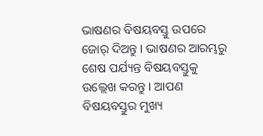ଭାଷଣର ବିଷୟବସ୍ତୁ ଉପରେ ଜୋର୍ ଦିଅନ୍ତୁ । ଭାଷଣର ଆରମ୍ଭରୁ ଶେଷ ପର୍ଯ୍ୟନ୍ତ ବିଷୟବସ୍ତୁକୁ ଉଲ୍ଲେଖ କରନ୍ତୁ । ଆପଣ ବିଷୟବସ୍ତୁର ମୁଖ୍ୟ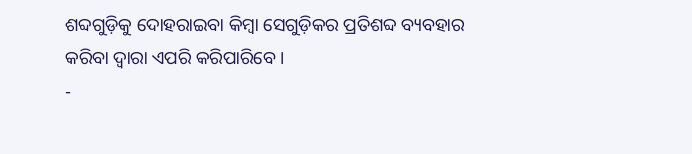ଶବ୍ଦଗୁଡ଼ିକୁ ଦୋହରାଇବା କିମ୍ବା ସେଗୁଡ଼ିକର ପ୍ରତିଶବ୍ଦ ବ୍ୟବହାର କରିବା ଦ୍ୱାରା ଏପରି କରିପାରିବେ ।
-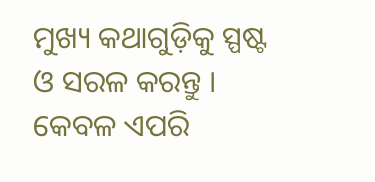ମୁଖ୍ୟ କଥାଗୁଡ଼ିକୁ ସ୍ପଷ୍ଟ ଓ ସରଳ କରନ୍ତୁ । କେବଳ ଏପରି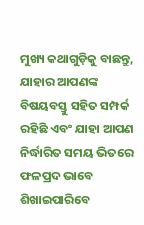ମୁଖ୍ୟ କଥାଗୁଡ଼ିକୁ ବାଛନ୍ତୁ, ଯାହାର ଆପଣଙ୍କ ବିଷୟବସ୍ତୁ ସହିତ ସମ୍ପର୍କ ରହିଛି ଏବଂ ଯାହା ଆପଣ ନିର୍ଦ୍ଧାରିତ ସମୟ ଭିତରେ ଫଳପ୍ରଦ ଭାବେ ଶିଖାଇପାରିବେ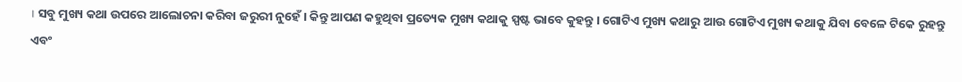। ସବୁ ମୁଖ୍ୟ କଥା ଉପରେ ଆଲୋଚନା କରିବା ଜରୁରୀ ନୁହେଁ । କିନ୍ତୁ ଆପଣ କହୁଥିବା ପ୍ରତ୍ୟେକ ମୁଖ୍ୟ କଥାକୁ ସ୍ପଷ୍ଟ ଭାବେ କୁହନ୍ତୁ । ଗୋଟିଏ ମୁଖ୍ୟ କଥାରୁ ଆଉ ଗୋଟିଏ ମୁଖ୍ୟ କଥାକୁ ଯିବା ବେଳେ ଟିକେ ରୁହନ୍ତୁ ଏବଂ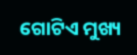ଗୋଟିଏ ମୁଖ୍ୟ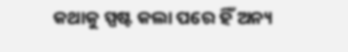କଥାକୁ ସ୍ପଷ୍ଟ କଲା ପରେ ହିଁ ଅନ୍ୟ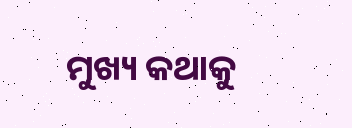ମୁଖ୍ୟ କଥାକୁ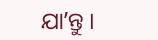ଯାʼନ୍ତୁ ।